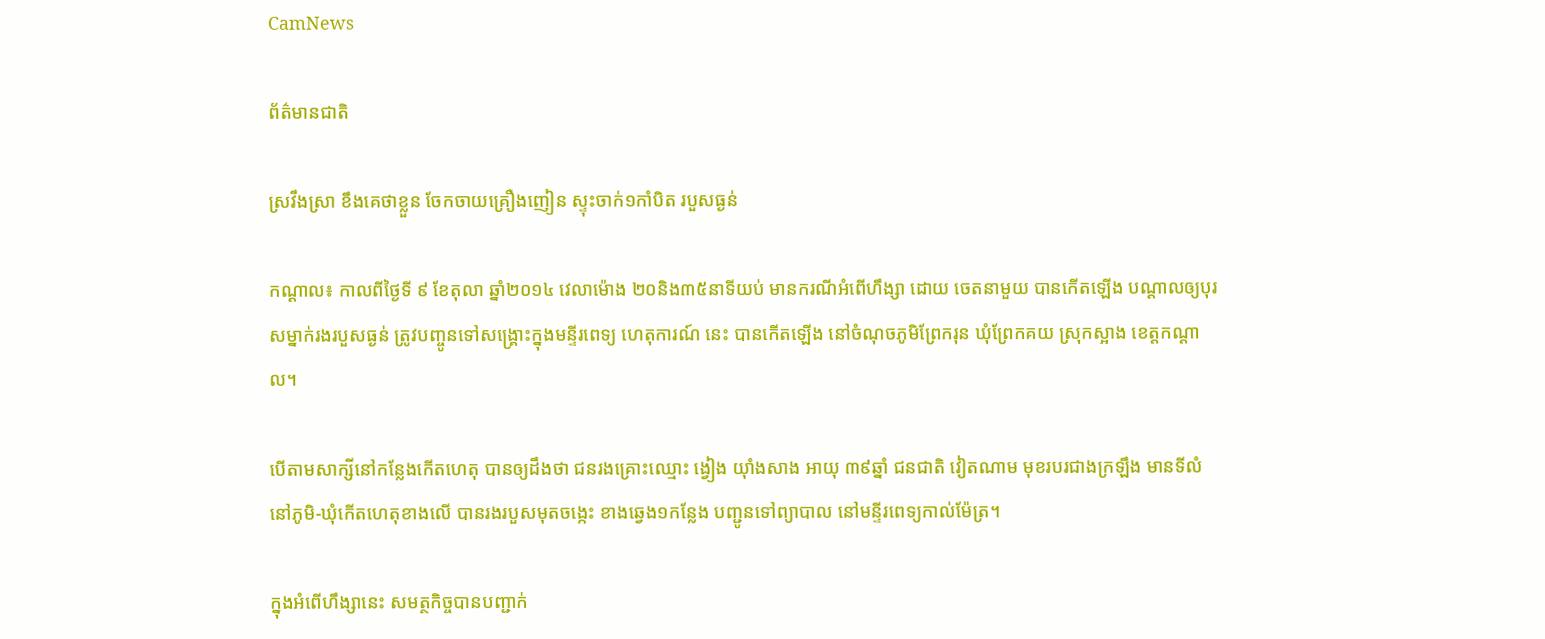CamNews

ព័ត៌មានជាតិ

ស្រវឹងស្រា ខឹងគេថាខ្លួន ចែកចាយគ្រឿងញៀន ស្ទុះចាក់១កាំបិត របួសធ្ងន់

កណ្ដាល៖ កាលពីថ្ងៃទី ៩ ខែតុលា ឆ្នាំ២០១៤ វេលាម៉ោង ២០និង៣៥នាទីយប់ មានករណីអំពើហឹង្សា ដោយ ចេតនាមួយ បានកើតឡើង បណ្ដាលឲ្យបុរសម្នាក់រងរបួសធ្ងន់ ត្រូវបញ្ចូនទៅសង្គ្រោះក្នុងមន្ទីរពេទ្យ ហេតុការណ៍ នេះ បានកើតឡើង នៅចំណុចភូមិព្រែករុន ឃុំព្រែកគយ ស្រុកស្អាង ខេត្តកណ្ដាល។

បើតាមសាក្សីនៅកន្លែងកើតហេតុ បានឲ្យដឹងថា ជនរងគ្រោះឈ្មោះ ង្វៀង យ៉ាំងសាង អាយុ ៣៩ឆ្នាំ ជនជាតិ វៀតណាម មុខរបរជាងក្រឡឹង មានទីលំនៅភូមិ-ឃុំកើតហេតុខាងលើ បានរងរបួសមុតចង្កេះ ខាងឆ្វេង១កន្លែង បញ្ជូនទៅព្យាបាល នៅមន្ទីរពេទ្យកាល់ម៉ែត្រ។

ក្នុងអំពើហឹង្សានេះ សមត្ថកិច្ចបានបញ្ជាក់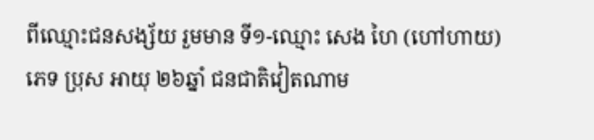ពីឈ្មោះជនសង្ស័យ រួមមាន ទី១-ឈ្មោះ សេង ហៃ (ហៅហាយ) ភេទ ប្រុស អាយុ ២៦ឆ្នាំ ជនជាតិវៀតណាម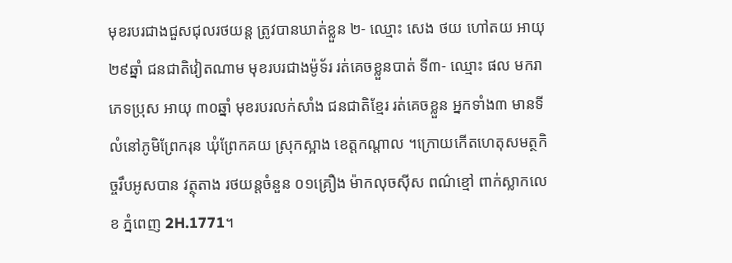មុខរបរជាងជួសជុលរថយន្ត ត្រូវបានឃាត់ខ្លួន ២- ឈ្មោះ សេង ថយ ហៅតយ អាយុ ២៩ឆ្នាំ ជនជាតិវៀតណាម មុខរបរជាងម៉ូទ័រ រត់គេចខ្លួនបាត់ ទី៣- ឈ្មោះ ផល មករា ភេទប្រុស អាយុ ៣០ឆ្នាំ មុខរបរលក់សាំង ជនជាតិខ្មែរ រត់គេចខ្លួន អ្នកទាំង៣ មានទីលំនៅភូមិព្រែករុន ឃុំព្រែកគយ ស្រុកស្អាង ខេត្តកណ្តាល ។ក្រោយកើតហេតុសមត្ថកិច្ចរឹបអូសបាន វត្ថុតាង រថយន្តចំនួន ០១គ្រឿង ម៉ាកលុចស៊ីស ពណ៌ខ្មៅ ពាក់ស្លាកលេខ ភ្នំពេញ 2H.1771។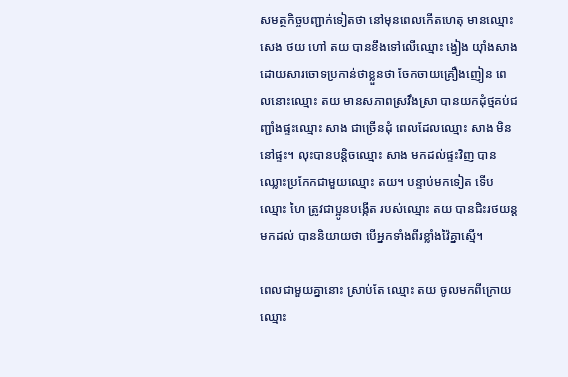សមត្ថកិច្ចបញ្ជាក់ទៀតថា នៅមុនពេលកើតហេតុ មានឈ្មោះ សេង ថយ ហៅ តយ បានខឹងទៅលើឈ្មោះ ង្វៀង យ៉ាំងសាង ដោយសារចោទប្រកាន់ថាខ្លួនថា ចែកចាយគ្រឿងញៀន ពេលនោះឈ្មោះ តយ មានសភាពស្រវឹងស្រា បានយកដុំថ្មគប់ជញ្ជាំងផ្ទះឈ្មោះ សាង ជាច្រើនដុំ ពេលដែលឈ្មោះ សាង មិននៅផ្ទះ។ លុះបានបន្តិចឈ្មោះ សាង មកដល់ផ្ទះវិញ បានឈ្លោះប្រកែកជាមួយឈ្មោះ តយ។ បន្ទាប់មកទៀត ទើបឈ្មោះ ហៃ ត្រូវជាប្អូនបង្កើត របស់ឈ្មោះ តយ បានជិះរថយន្តមកដល់ បាននិយាយថា បើអ្នកទាំងពីរខ្លាំងវ៉ៃគ្នាស្មើ។

ពេលជាមួយគ្នានោះ ស្រាប់តែ ឈ្មោះ តយ ចូលមកពីក្រោយឈ្មោះ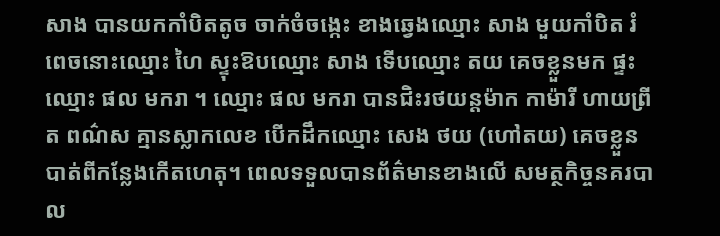សាង បានយកកាំបិតតូច ចាក់ចំចង្កេះ ខាងឆ្វេងឈ្មោះ សាង មួយកាំបិត រំពេចនោះឈ្មោះ ហៃ ស្ទុះឱបឈ្មោះ សាង ទើបឈ្មោះ តយ គេចខ្លួនមក ផ្ទះឈ្មោះ ផល មករា ។ ឈ្មោះ ផល មករា បានជិះរថយន្តម៉ាក កាម៉ារី ហាយព្រីត ពណ៌ស គ្មានស្លាកលេខ បើកដឹកឈ្មោះ សេង ថយ (ហៅតយ) គេចខ្លួនបាត់ពីកន្លែងកើតហេតុ។ ពេលទទួលបានព័ត៌មានខាងលើ សមត្ថកិច្ចនគរបាល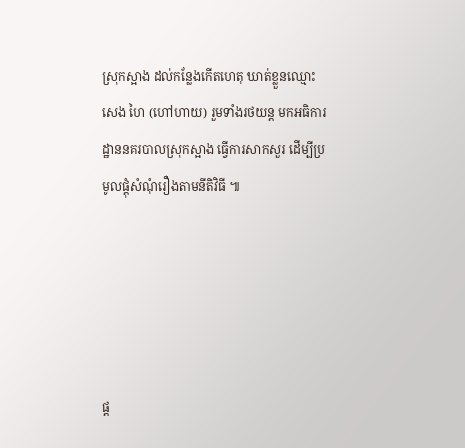ស្រុកស្អាង ដល់កន្លែងកើតហេតុ ឃាត់ខ្លួនឈ្មោះ សេង ហៃ (ហៅហាយ) រួមទាំងរថយន្ត មកអធិការដ្ឋាននគរបាលស្រុកស្អាង ធ្វើការសាកសួរ ដើម្បីប្រមូលផ្តុំសំណុំរឿងតាមនីតិវិធី ៕





ផ្ដ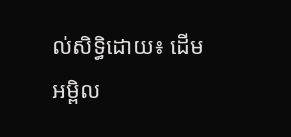ល់សិទ្ធិដោយ៖ ដើមអម្ពិល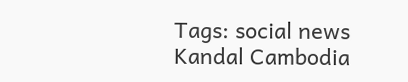Tags: social news Kandal Cambodia